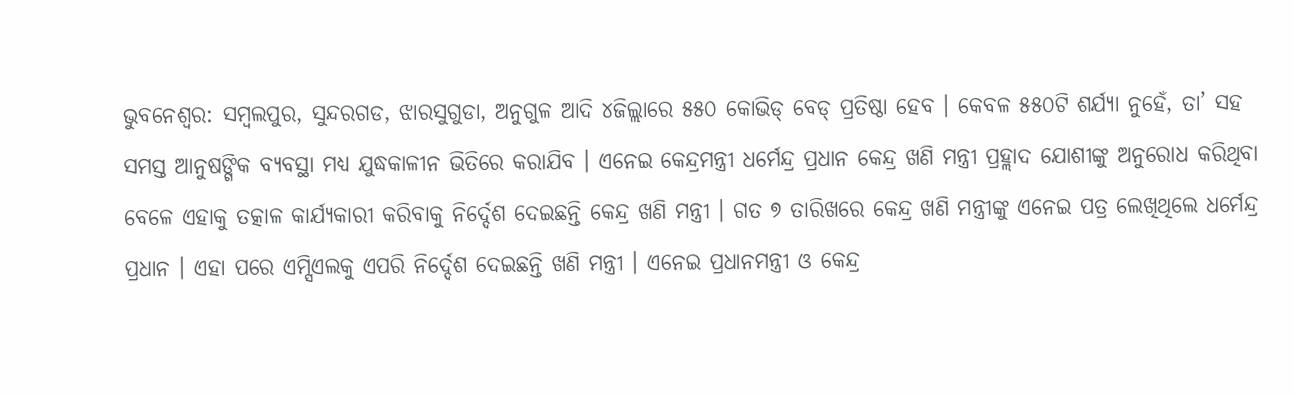ଭୁବନେଶ୍ୱର: ସମ୍ବଲପୁର, ସୁନ୍ଦରଗଡ, ଝାରସୁଗୁଡା, ଅନୁଗୁଳ ଆଦି ୪ଜିଲ୍ଲାରେ ୫୫୦ କୋଭିଡ୍ ବେଡ୍ ପ୍ରତିଷ୍ଠା ହେବ । କେବଳ ୫୫୦ଟି ଶର୍ଯ୍ୟା ନୁହେଁ, ତା’ ସହ ସମସ୍ତ ଆନୁଷଙ୍ଗିକ ବ୍ୟବସ୍ଥା ମଧ୍ୟ ଯୁଦ୍ଧକାଳୀନ ଭିତିରେ କରାଯିବ । ଏନେଇ କେନ୍ଦ୍ରମନ୍ତ୍ରୀ ଧର୍ମେନ୍ଦ୍ର ପ୍ରଧାନ କେନ୍ଦ୍ର ଖଣି ମନ୍ତ୍ରୀ ପ୍ରହ୍ଲାଦ ଯୋଶୀଙ୍କୁ ଅନୁରୋଧ କରିଥିବା ବେଳେ ଏହାକୁ ତତ୍କାଳ କାର୍ଯ୍ୟକାରୀ କରିବାକୁ ନିର୍ଦ୍ଦେଶ ଦେଇଛନ୍ତି କେନ୍ଦ୍ର ଖଣି ମନ୍ତ୍ରୀ । ଗତ ୭ ତାରିଖରେ କେନ୍ଦ୍ର ଖଣି ମନ୍ତ୍ରୀଙ୍କୁ ଏନେଇ ପତ୍ର ଲେଖିଥିଲେ ଧର୍ମେନ୍ଦ୍ର ପ୍ରଧାନ । ଏହା ପରେ ଏମ୍ସିଏଲକୁ ଏପରି ନିର୍ଦ୍ଦେଶ ଦେଇଛନ୍ତି ଖଣି ମନ୍ତ୍ରୀ । ଏନେଇ ପ୍ରଧାନମନ୍ତ୍ରୀ ଓ କେନ୍ଦ୍ର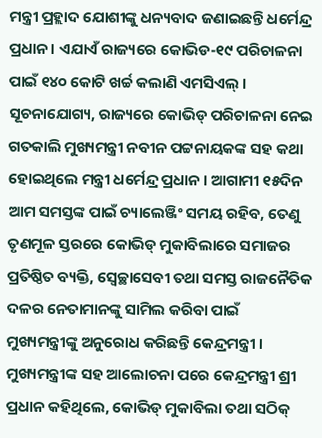ମନ୍ତ୍ରୀ ପ୍ରହ୍ଲାଦ ଯୋଶୀଙ୍କୁ ଧନ୍ୟବାଦ ଜଣାଇଛନ୍ତି ଧର୍ମେନ୍ଦ୍ର ପ୍ରଧାନ । ଏଯାଏଁ ରାଜ୍ୟରେ କୋଭିଡ-୧୯ ପରିଚାଳନା ପାଇଁ ୧୪୦ କୋଟି ଖର୍ଚ୍ଚ କଲାଣି ଏମସିଏଲ୍ । ସୂଚନାଯୋଗ୍ୟ, ରାଜ୍ୟରେ କୋଭିଡ୍ ପରିଚାଳନା ନେଇ ଗତକାଲି ମୁଖ୍ୟମନ୍ତ୍ରୀ ନବୀନ ପଟ୍ଟନାୟକଙ୍କ ସହ କଥା ହୋଇଥିଲେ ମନ୍ତ୍ରୀ ଧର୍ମେନ୍ଦ୍ର ପ୍ରଧାନ । ଆଗାମୀ ୧୫ଦିନ ଆମ ସମସ୍ତଙ୍କ ପାଇଁ ଚ୍ୟାଲେଞ୍ଜିଂ ସମୟ ରହିବ, ତେଣୁ ତୃଣମୂଳ ସ୍ତରରେ କୋଭିଡ୍ ମୁକାବିଲାରେ ସମାଜର ପ୍ରତିଷ୍ଠିତ ବ୍ୟକ୍ତି, ସ୍ୱେଚ୍ଛାସେବୀ ତଥା ସମସ୍ତ ରାଜନୈତିକ ଦଳର ନେତାମାନଙ୍କୁ ସାମିଲ କରିବା ପାଇଁ ମୁଖ୍ୟମନ୍ତ୍ରୀଙ୍କୁ ଅନୁରୋଧ କରିଛନ୍ତି କେନ୍ଦ୍ରମନ୍ତ୍ରୀ । ମୁଖ୍ୟମନ୍ତ୍ରୀଙ୍କ ସହ ଆଲୋଚନା ପରେ କେନ୍ଦ୍ରମନ୍ତ୍ରୀ ଶ୍ରୀ ପ୍ରଧାନ କହିଥିଲେ, କୋଭିଡ୍ ମୁକାବିଲା ତଥା ସଠିକ୍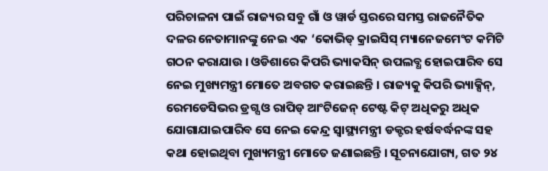ପରିଚାଳନା ପାଇଁ ରାଜ୍ୟର ସବୁ ଗାଁ ଓ ୱାର୍ଡ ସ୍ତରରେ ସମସ୍ତ ରାଜନୈତିକ ଦଳର ନେତାମାନଙ୍କୁ ନେଇ ଏକ ‘କୋଭିଡ୍ କ୍ରାଇସିସ୍ ମ୍ୟାନେଜମେଂଟ କମିଟି ଗଠନ କରାଯାଉ । ଓଡିଶାରେ କିପରି ଭ୍ୟାକସିନ୍ ଉପଲବ୍ଧ ହୋଇପାରିବ ସେ ନେଇ ମୁଖ୍ୟମନ୍ତ୍ରୀ ମୋତେ ଅବଗତ କରାଇଛନ୍ତି । ରାଜ୍ୟକୁ କିପରି ଭ୍ୟାକ୍ସିନ୍, ରେମଡେସିଭର ଡ୍ରଗ୍ସ ଓ ରାପିଡ୍ ଆଂଟିଜେନ୍ ଟେଷ୍ଟ କିଟ୍ ଅଧିକରୁ ଅଧିକ ଯୋଗାଯାଇପାରିବ ସେ ନେଇ କେନ୍ଦ୍ର ସ୍ୱାସ୍ଥ୍ୟମନ୍ତ୍ରୀ ଡକ୍ଟର ହର୍ଷବର୍ଦ୍ଧନଙ୍କ ସହ କଥା ହୋଇଥିବା ମୁଖ୍ୟମନ୍ତ୍ରୀ ମୋତେ ଜଣାଇଛନ୍ତି । ସୂଚନାଯୋଗ୍ୟ, ଗତ ୨୪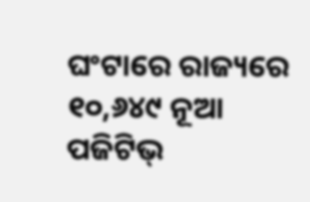ଘଂଟାରେ ରାଜ୍ୟରେ ୧୦,୬୪୯ ନୂଆ ପଜିଟିଭ୍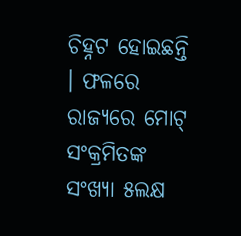ଚିହ୍ନଟ ହୋଇଛନ୍ତି । ଫଳରେ ରାଜ୍ୟରେ ମୋଟ୍ ସଂକ୍ରମିତଙ୍କ ସଂଖ୍ୟା ୫ଲକ୍ଷ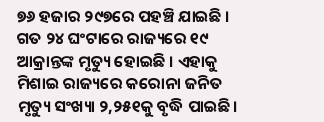୭୬ ହଜାର ୨୯୭ରେ ପହଞ୍ଚି ଯାଇଛି । ଗତ ୨୪ ଘଂଟାରେ ରାଜ୍ୟରେ ୧୯ ଆକ୍ରାନ୍ତଙ୍କ ମୃତ୍ୟୁ ହୋଇଛି । ଏହାକୁ ମିଶାଇ ରାଜ୍ୟରେ କରୋନା ଜନିତ ମୃତ୍ୟୁ ସଂଖ୍ୟା ୨,୨୫୧କୁ ବୃଦ୍ଧି ପାଇଛି ।